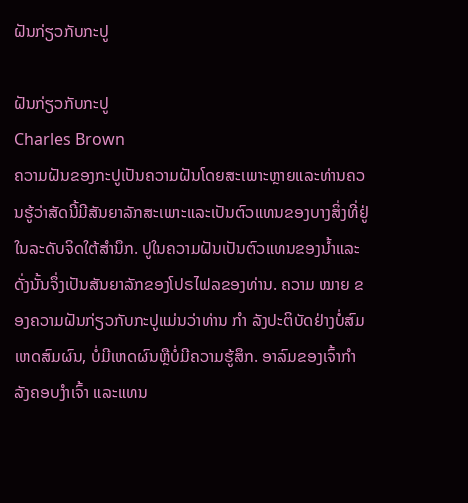ຝັນກ່ຽວກັບກະປູ

ຝັນກ່ຽວກັບກະປູ
Charles Brown
ຄວາມຝັນຂອງກະປູເປັນຄວາມຝັນໂດຍສະເພາະຫຼາຍແລະທ່ານຄວນຮູ້ວ່າສັດນີ້ມີສັນຍາລັກສະເພາະແລະເປັນຕົວແທນຂອງບາງສິ່ງທີ່ຢູ່ໃນລະດັບຈິດໃຕ້ສໍານຶກ. ປູໃນຄວາມຝັນເປັນຕົວແທນຂອງນ້ຳແລະດັ່ງນັ້ນຈຶ່ງເປັນສັນຍາລັກຂອງໂປຣໄຟລຂອງທ່ານ. ຄວາມ ໝາຍ ຂອງຄວາມຝັນກ່ຽວກັບກະປູແມ່ນວ່າທ່ານ ກຳ ລັງປະຕິບັດຢ່າງບໍ່ສົມເຫດສົມຜົນ, ບໍ່ມີເຫດຜົນຫຼືບໍ່ມີຄວາມຮູ້ສຶກ. ອາລົມຂອງເຈົ້າກໍາລັງຄອບງໍາເຈົ້າ ແລະແທນ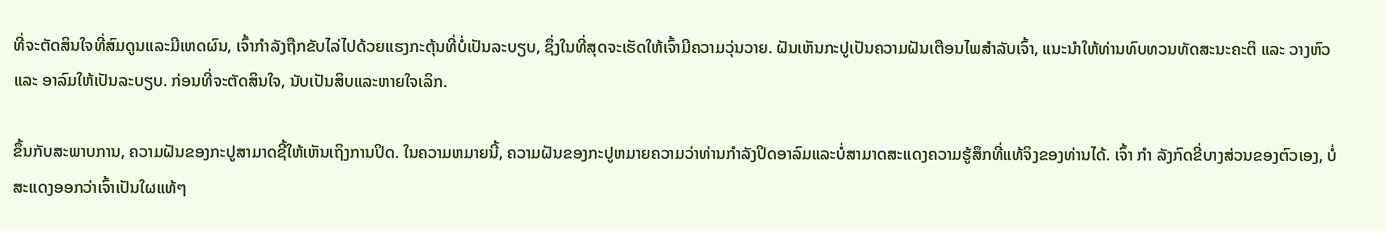ທີ່ຈະຕັດສິນໃຈທີ່ສົມດູນແລະມີເຫດຜົນ, ເຈົ້າກໍາລັງຖືກຂັບໄລ່ໄປດ້ວຍແຮງກະຕຸ້ນທີ່ບໍ່ເປັນລະບຽບ, ຊຶ່ງໃນທີ່ສຸດຈະເຮັດໃຫ້ເຈົ້າມີຄວາມວຸ່ນວາຍ. ຝັນເຫັນກະປູເປັນຄວາມຝັນເຕືອນໄພສຳລັບເຈົ້າ, ແນະນຳໃຫ້ທ່ານທົບທວນທັດສະນະຄະຕິ ແລະ ວາງຫົວ ແລະ ອາລົມໃຫ້ເປັນລະບຽບ. ກ່ອນທີ່ຈະຕັດສິນໃຈ, ນັບເປັນສິບແລະຫາຍໃຈເລິກ.

ຂຶ້ນກັບສະພາບການ, ຄວາມຝັນຂອງກະປູສາມາດຊີ້ໃຫ້ເຫັນເຖິງການປິດ. ໃນຄວາມຫມາຍນີ້, ຄວາມຝັນຂອງກະປູຫມາຍຄວາມວ່າທ່ານກໍາລັງປິດອາລົມແລະບໍ່ສາມາດສະແດງຄວາມຮູ້ສຶກທີ່ແທ້ຈິງຂອງທ່ານໄດ້. ເຈົ້າ ກຳ ລັງກົດຂີ່ບາງສ່ວນຂອງຕົວເອງ, ບໍ່ສະແດງອອກວ່າເຈົ້າເປັນໃຜແທ້ໆ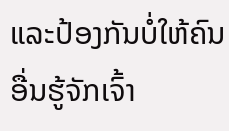ແລະປ້ອງກັນບໍ່ໃຫ້ຄົນອື່ນຮູ້ຈັກເຈົ້າ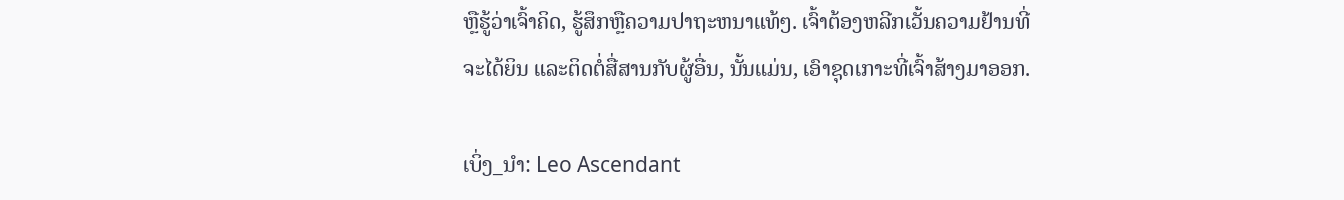ຫຼືຮູ້ວ່າເຈົ້າຄິດ, ຮູ້ສຶກຫຼືຄວາມປາຖະຫນາແທ້ໆ. ເຈົ້າຕ້ອງຫລີກເວັ້ນຄວາມຢ້ານທີ່ຈະໄດ້ຍິນ ແລະຕິດຕໍ່ສື່ສານກັບຜູ້ອື່ນ, ນັ້ນແມ່ນ, ເອົາຊຸດເກາະທີ່ເຈົ້າສ້າງມາອອກ.

ເບິ່ງ_ນຳ: Leo Ascendant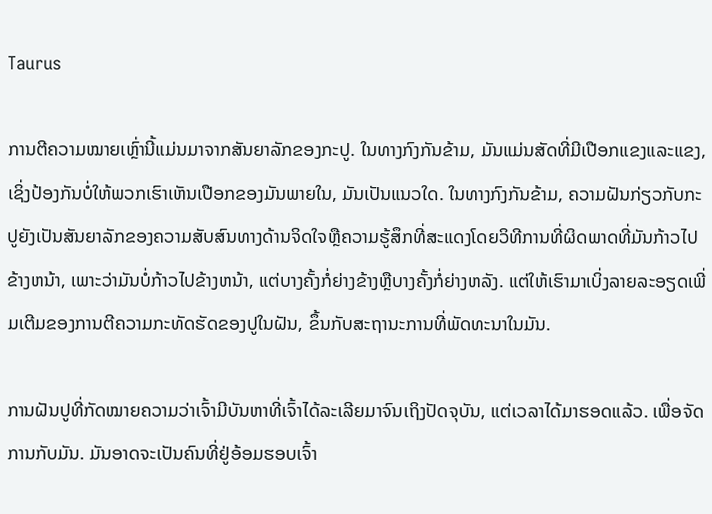Taurus

ການຕີຄວາມໝາຍເຫຼົ່ານີ້ແມ່ນມາຈາກສັນຍາລັກຂອງກະປູ. ໃນທາງກົງກັນຂ້າມ, ມັນແມ່ນສັດທີ່ມີເປືອກແຂງແລະແຂງ, ເຊິ່ງປ້ອງກັນບໍ່ໃຫ້ພວກເຮົາເຫັນເປືອກຂອງມັນພາຍໃນ, ມັນເປັນແນວໃດ. ໃນທາງກົງກັນຂ້າມ, ຄວາມຝັນກ່ຽວກັບກະປູຍັງເປັນສັນຍາລັກຂອງຄວາມສັບສົນທາງດ້ານຈິດໃຈຫຼືຄວາມຮູ້ສຶກທີ່ສະແດງໂດຍວິທີການທີ່ຜິດພາດທີ່ມັນກ້າວໄປຂ້າງຫນ້າ, ເພາະວ່າມັນບໍ່ກ້າວໄປຂ້າງຫນ້າ, ແຕ່ບາງຄັ້ງກໍ່ຍ່າງຂ້າງຫຼືບາງຄັ້ງກໍ່ຍ່າງຫລັງ. ແຕ່ໃຫ້ເຮົາມາເບິ່ງລາຍລະອຽດເພີ່ມເຕີມຂອງການຕີຄວາມກະທັດຮັດຂອງປູໃນຝັນ, ຂຶ້ນກັບສະຖານະການທີ່ພັດທະນາໃນມັນ.

ການຝັນປູທີ່ກັດໝາຍຄວາມວ່າເຈົ້າມີບັນຫາທີ່ເຈົ້າໄດ້ລະເລີຍມາຈົນເຖິງປັດຈຸບັນ, ແຕ່ເວລາໄດ້ມາຮອດແລ້ວ. ເພື່ອຈັດການກັບມັນ. ມັນອາດຈະເປັນຄົນທີ່ຢູ່ອ້ອມຮອບເຈົ້າ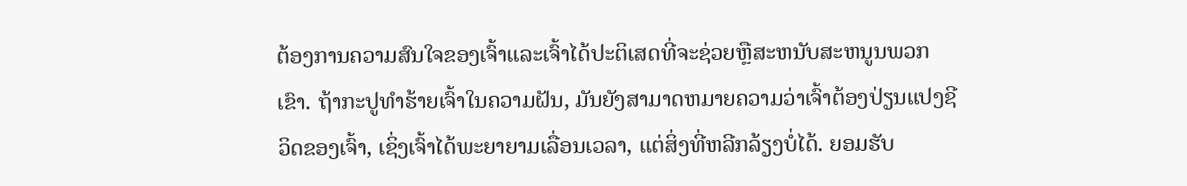ຕ້ອງການຄວາມສົນໃຈຂອງເຈົ້າແລະເຈົ້າໄດ້ປະຕິເສດທີ່ຈະຊ່ວຍຫຼືສະຫນັບສະຫນູນພວກເຂົາ. ຖ້າກະປູທໍາຮ້າຍເຈົ້າໃນຄວາມຝັນ, ມັນຍັງສາມາດຫມາຍຄວາມວ່າເຈົ້າຕ້ອງປ່ຽນແປງຊີວິດຂອງເຈົ້າ, ເຊິ່ງເຈົ້າໄດ້ພະຍາຍາມເລື່ອນເວລາ, ແຕ່ສິ່ງທີ່ຫລີກລ້ຽງບໍ່ໄດ້. ຍອມຮັບ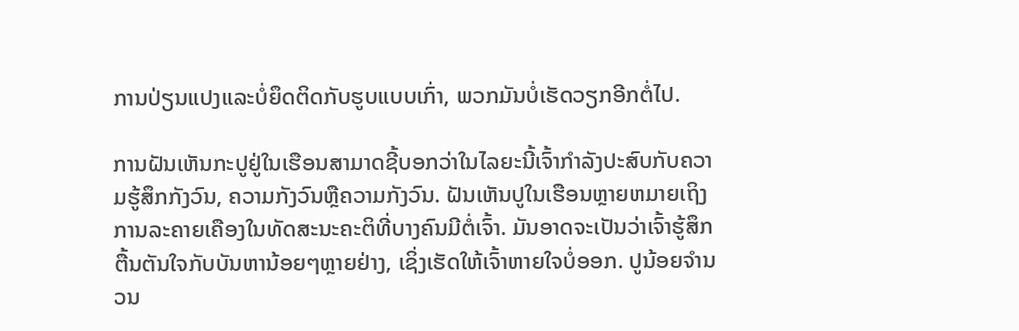ການປ່ຽນແປງແລະບໍ່ຍຶດຕິດກັບຮູບແບບເກົ່າ, ພວກມັນບໍ່ເຮັດວຽກອີກຕໍ່ໄປ.

ການຝັນເຫັນກະປູຢູ່ໃນເຮືອນສາມາດຊີ້ບອກວ່າໃນໄລຍະນີ້ເຈົ້າກໍາລັງປະສົບກັບຄວາມຮູ້ສຶກກັງວົນ, ຄວາມກັງວົນຫຼືຄວາມກັງວົນ. ຝັນເຫັນປູໃນເຮືອນຫຼາຍຫມາຍເຖິງການລະຄາຍເຄືອງໃນທັດສະນະຄະຕິທີ່ບາງຄົນມີຕໍ່ເຈົ້າ. ມັນອາດຈະເປັນວ່າເຈົ້າຮູ້ສຶກຕື້ນຕັນໃຈກັບບັນຫານ້ອຍໆຫຼາຍຢ່າງ, ເຊິ່ງເຮັດໃຫ້ເຈົ້າຫາຍໃຈບໍ່ອອກ. ປູນ້ອຍຈຳນວນ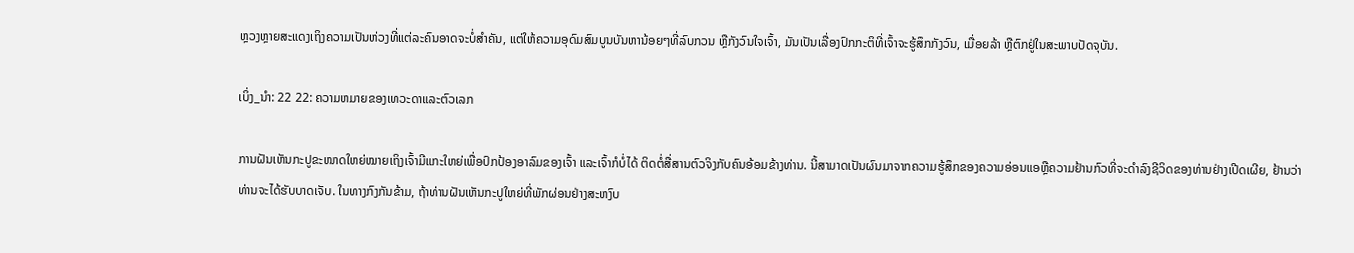ຫຼວງຫຼາຍສະແດງເຖິງຄວາມເປັນຫ່ວງທີ່ແຕ່ລະຄົນອາດຈະບໍ່ສຳຄັນ, ແຕ່ໃຫ້ຄວາມອຸດົມສົມບູນບັນຫານ້ອຍໆທີ່ລົບກວນ ຫຼືກັງວົນໃຈເຈົ້າ, ມັນເປັນເລື່ອງປົກກະຕິທີ່ເຈົ້າຈະຮູ້ສຶກກັງວົນ, ເມື່ອຍລ້າ ຫຼືຕົກຢູ່ໃນສະພາບປັດຈຸບັນ.

ເບິ່ງ_ນຳ: 22 22: ຄວາມຫມາຍຂອງເທວະດາແລະຕົວເລກ

ການຝັນເຫັນກະປູຂະໜາດໃຫຍ່ໝາຍເຖິງເຈົ້າມີແກະໃຫຍ່ເພື່ອປົກປ້ອງອາລົມຂອງເຈົ້າ ແລະເຈົ້າກໍບໍ່ໄດ້ ຕິດຕໍ່ສື່ສານຕົວຈິງກັບຄົນອ້ອມຂ້າງທ່ານ. ນີ້ສາມາດເປັນຜົນມາຈາກຄວາມຮູ້ສຶກຂອງຄວາມອ່ອນແອຫຼືຄວາມຢ້ານກົວທີ່ຈະດໍາລົງຊີວິດຂອງທ່ານຢ່າງເປີດເຜີຍ, ຢ້ານວ່າທ່ານຈະໄດ້ຮັບບາດເຈັບ. ໃນທາງກົງກັນຂ້າມ, ຖ້າທ່ານຝັນເຫັນກະປູໃຫຍ່ທີ່ພັກຜ່ອນຢ່າງສະຫງົບ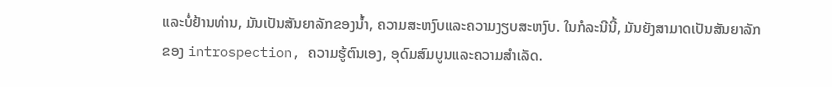ແລະບໍ່ຢ້ານທ່ານ, ມັນເປັນສັນຍາລັກຂອງນ້ຳ, ຄວາມສະຫງົບແລະຄວາມງຽບສະຫງົບ. ໃນກໍລະນີນີ້, ມັນຍັງສາມາດເປັນສັນຍາລັກຂອງ introspection, ຄວາມຮູ້ຕົນເອງ, ອຸດົມສົມບູນແລະຄວາມສໍາເລັດ.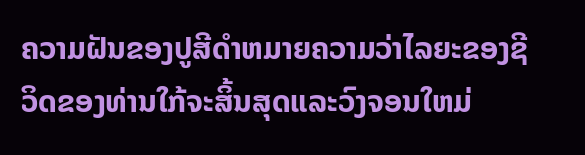ຄວາມຝັນຂອງປູສີດໍາຫມາຍຄວາມວ່າໄລຍະຂອງຊີວິດຂອງທ່ານໃກ້ຈະສິ້ນສຸດແລະວົງຈອນໃຫມ່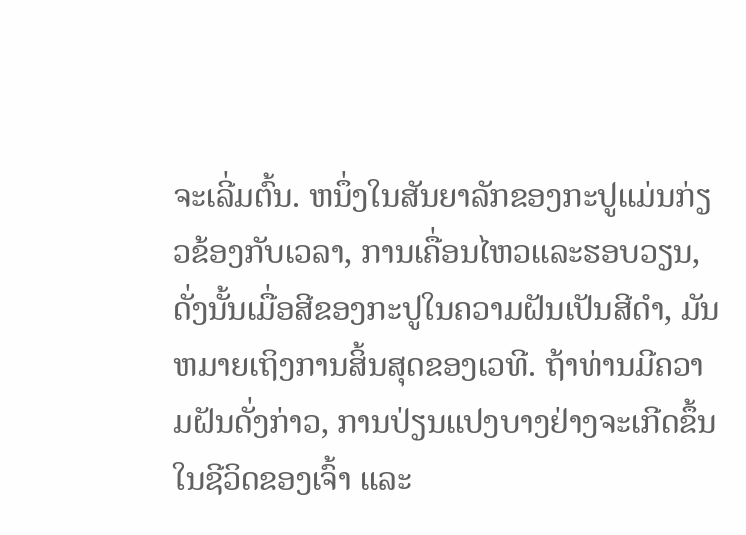ຈະເລີ່ມຕົ້ນ. ຫນຶ່ງໃນສັນຍາລັກຂອງກະປູແມ່ນກ່ຽວຂ້ອງກັບເວລາ, ການເຄື່ອນໄຫວແລະຮອບວຽນ, ດັ່ງນັ້ນເມື່ອສີຂອງກະປູໃນຄວາມຝັນເປັນສີດໍາ, ມັນຫມາຍເຖິງການສິ້ນສຸດຂອງເວທີ. ຖ້າທ່ານມີຄວາມຝັນດັ່ງກ່າວ, ການປ່ຽນແປງບາງຢ່າງຈະເກີດຂຶ້ນໃນຊີວິດຂອງເຈົ້າ ແລະ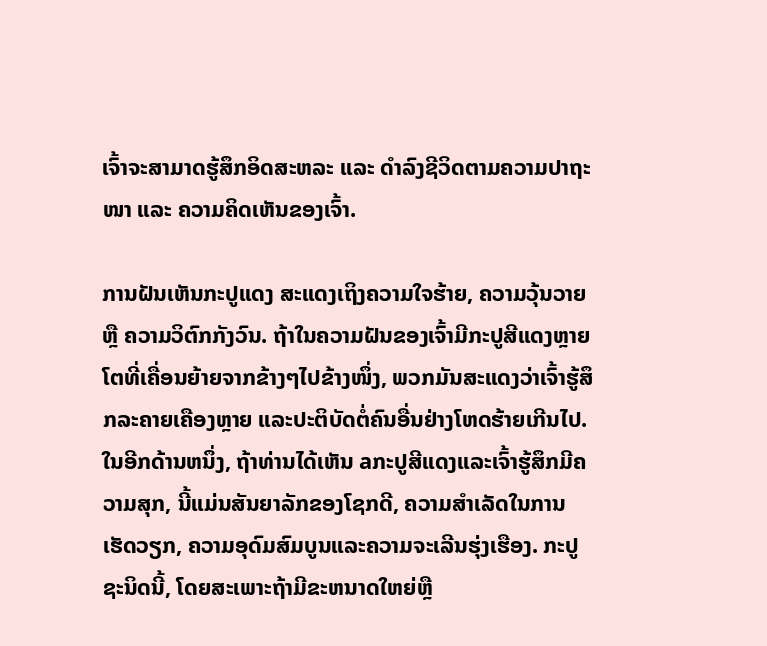ເຈົ້າຈະສາມາດຮູ້ສຶກອິດສະຫລະ ແລະ ດໍາລົງຊີວິດຕາມຄວາມປາຖະໜາ ແລະ ຄວາມຄິດເຫັນຂອງເຈົ້າ.

ການຝັນເຫັນກະປູແດງ ສະແດງເຖິງຄວາມໃຈຮ້າຍ, ຄວາມວຸ້ນວາຍ ຫຼື ຄວາມວິຕົກກັງວົນ. ຖ້າໃນຄວາມຝັນຂອງເຈົ້າມີກະປູສີແດງຫຼາຍໂຕທີ່ເຄື່ອນຍ້າຍຈາກຂ້າງໆໄປຂ້າງໜຶ່ງ, ພວກມັນສະແດງວ່າເຈົ້າຮູ້ສຶກລະຄາຍເຄືອງຫຼາຍ ແລະປະຕິບັດຕໍ່ຄົນອື່ນຢ່າງໂຫດຮ້າຍເກີນໄປ. ໃນອີກດ້ານຫນຶ່ງ, ຖ້າທ່ານໄດ້ເຫັນ aກະປູສີແດງແລະເຈົ້າຮູ້ສຶກມີຄວາມສຸກ, ນີ້ແມ່ນສັນຍາລັກຂອງໂຊກດີ, ຄວາມສໍາເລັດໃນການເຮັດວຽກ, ຄວາມອຸດົມສົມບູນແລະຄວາມຈະເລີນຮຸ່ງເຮືອງ. ກະປູຊະນິດນີ້, ໂດຍສະເພາະຖ້າມີຂະຫນາດໃຫຍ່ຫຼື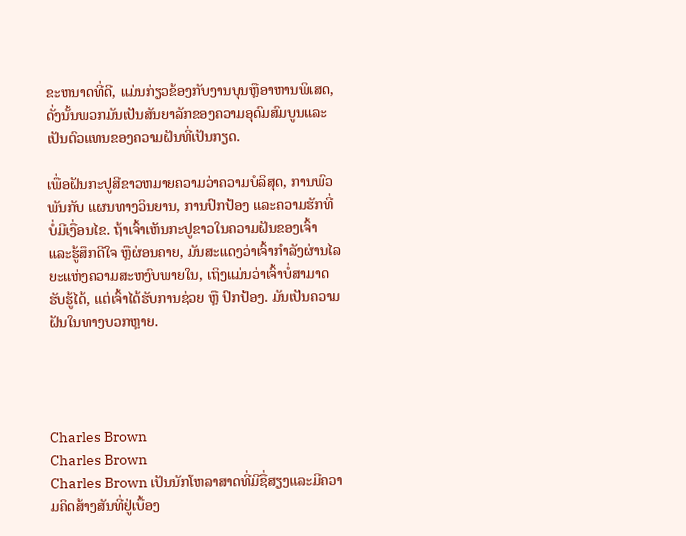ຂະຫນາດທີ່ດີ, ແມ່ນກ່ຽວຂ້ອງກັບງານບຸນຫຼືອາຫານພິເສດ, ດັ່ງນັ້ນພວກມັນເປັນສັນຍາລັກຂອງຄວາມອຸດົມສົມບູນແລະເປັນຕົວແທນຂອງຄວາມຝັນທີ່ເປັນກຽດ.

ເພື່ອຝັນກະປູສີຂາວຫມາຍຄວາມວ່າຄວາມບໍລິສຸດ, ການພົວພັນກັບ ແຜນທາງວິນຍານ, ການປົກປ້ອງ ແລະຄວາມຮັກທີ່ບໍ່ມີເງື່ອນໄຂ. ຖ້າເຈົ້າເຫັນກະປູຂາວໃນຄວາມຝັນຂອງເຈົ້າ ແລະຮູ້ສຶກດີໃຈ ຫຼືຜ່ອນຄາຍ, ມັນສະແດງວ່າເຈົ້າກຳລັງຜ່ານໄລຍະແຫ່ງຄວາມສະຫງົບພາຍໃນ, ເຖິງແມ່ນວ່າເຈົ້າບໍ່ສາມາດຮັບຮູ້ໄດ້, ແຕ່ເຈົ້າໄດ້ຮັບການຊ່ວຍ ຫຼື ປົກປ້ອງ. ມັນເປັນຄວາມຝັນໃນທາງບວກຫຼາຍ.




Charles Brown
Charles Brown
Charles Brown ເປັນນັກໂຫລາສາດທີ່ມີຊື່ສຽງແລະມີຄວາມຄິດສ້າງສັນທີ່ຢູ່ເບື້ອງ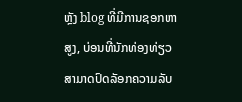ຫຼັງ blog ທີ່ມີການຊອກຫາສູງ, ບ່ອນທີ່ນັກທ່ອງທ່ຽວສາມາດປົດລັອກຄວາມລັບ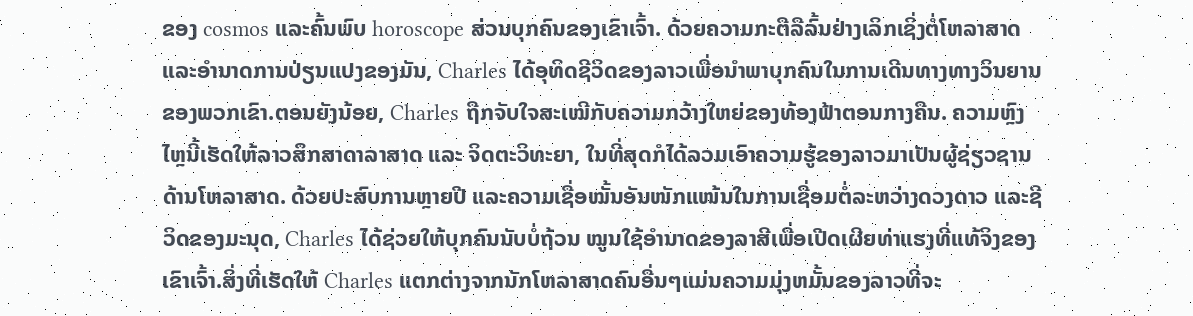ຂອງ cosmos ແລະຄົ້ນພົບ horoscope ສ່ວນບຸກຄົນຂອງເຂົາເຈົ້າ. ດ້ວຍຄວາມກະຕືລືລົ້ນຢ່າງເລິກເຊິ່ງຕໍ່ໂຫລາສາດແລະອໍານາດການປ່ຽນແປງຂອງມັນ, Charles ໄດ້ອຸທິດຊີວິດຂອງລາວເພື່ອນໍາພາບຸກຄົນໃນການເດີນທາງທາງວິນຍານຂອງພວກເຂົາ.ຕອນຍັງນ້ອຍ, Charles ຖືກຈັບໃຈສະເໝີກັບຄວາມກວ້າງໃຫຍ່ຂອງທ້ອງຟ້າຕອນກາງຄືນ. ຄວາມຫຼົງໄຫຼນີ້ເຮັດໃຫ້ລາວສຶກສາດາລາສາດ ແລະ ຈິດຕະວິທະຍາ, ໃນທີ່ສຸດກໍໄດ້ລວມເອົາຄວາມຮູ້ຂອງລາວມາເປັນຜູ້ຊ່ຽວຊານດ້ານໂຫລາສາດ. ດ້ວຍປະສົບການຫຼາຍປີ ແລະຄວາມເຊື່ອໝັ້ນອັນໜັກແໜ້ນໃນການເຊື່ອມຕໍ່ລະຫວ່າງດວງດາວ ແລະຊີວິດຂອງມະນຸດ, Charles ໄດ້ຊ່ວຍໃຫ້ບຸກຄົນນັບບໍ່ຖ້ວນ ໝູນໃຊ້ອຳນາດຂອງລາສີເພື່ອເປີດເຜີຍທ່າແຮງທີ່ແທ້ຈິງຂອງເຂົາເຈົ້າ.ສິ່ງທີ່ເຮັດໃຫ້ Charles ແຕກຕ່າງຈາກນັກໂຫລາສາດຄົນອື່ນໆແມ່ນຄວາມມຸ່ງຫມັ້ນຂອງລາວທີ່ຈະ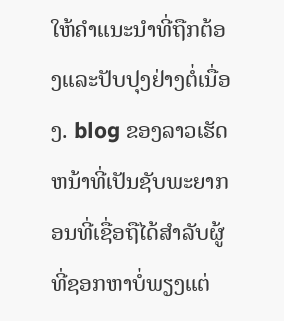ໃຫ້ຄໍາແນະນໍາທີ່ຖືກຕ້ອງແລະປັບປຸງຢ່າງຕໍ່ເນື່ອງ. blog ຂອງລາວເຮັດຫນ້າທີ່ເປັນຊັບພະຍາກອນທີ່ເຊື່ອຖືໄດ້ສໍາລັບຜູ້ທີ່ຊອກຫາບໍ່ພຽງແຕ່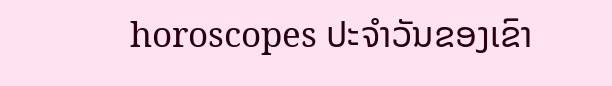horoscopes ປະຈໍາວັນຂອງເຂົາ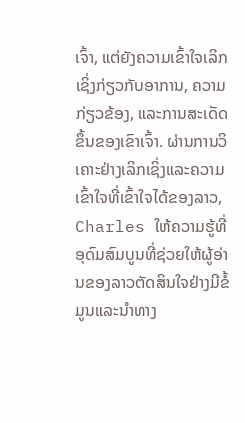ເຈົ້າ, ແຕ່ຍັງຄວາມເຂົ້າໃຈເລິກເຊິ່ງກ່ຽວກັບອາການ, ຄວາມກ່ຽວຂ້ອງ, ແລະການສະເດັດຂຶ້ນຂອງເຂົາເຈົ້າ. ຜ່ານການວິເຄາະຢ່າງເລິກເຊິ່ງແລະຄວາມເຂົ້າໃຈທີ່ເຂົ້າໃຈໄດ້ຂອງລາວ, Charles ໃຫ້ຄວາມຮູ້ທີ່ອຸດົມສົມບູນທີ່ຊ່ວຍໃຫ້ຜູ້ອ່ານຂອງລາວຕັດສິນໃຈຢ່າງມີຂໍ້ມູນແລະນໍາທາງ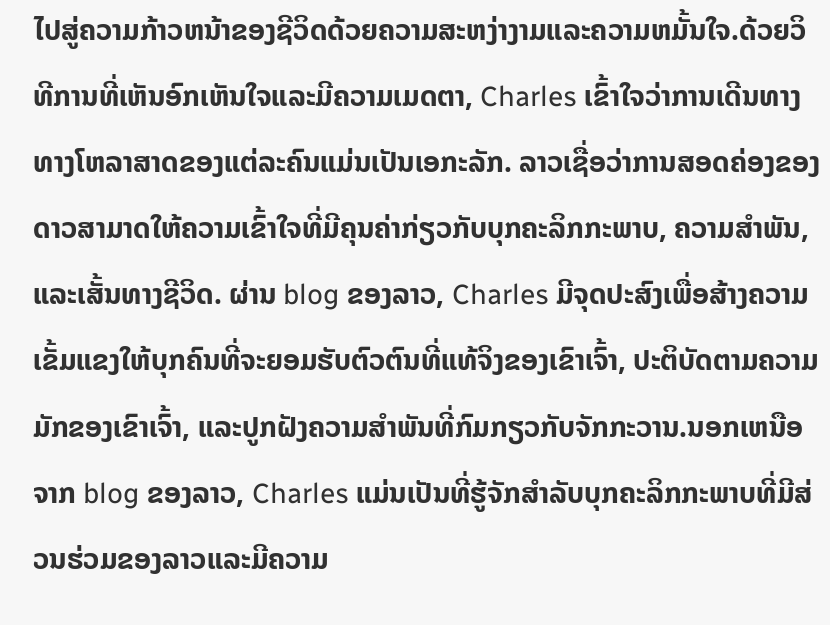ໄປສູ່ຄວາມກ້າວຫນ້າຂອງຊີວິດດ້ວຍຄວາມສະຫງ່າງາມແລະຄວາມຫມັ້ນໃຈ.ດ້ວຍວິທີການທີ່ເຫັນອົກເຫັນໃຈແລະມີຄວາມເມດຕາ, Charles ເຂົ້າໃຈວ່າການເດີນທາງທາງໂຫລາສາດຂອງແຕ່ລະຄົນແມ່ນເປັນເອກະລັກ. ລາວເຊື່ອວ່າການສອດຄ່ອງຂອງດາວສາມາດໃຫ້ຄວາມເຂົ້າໃຈທີ່ມີຄຸນຄ່າກ່ຽວກັບບຸກຄະລິກກະພາບ, ຄວາມສໍາພັນ, ແລະເສັ້ນທາງຊີວິດ. ຜ່ານ blog ຂອງລາວ, Charles ມີຈຸດປະສົງເພື່ອສ້າງຄວາມເຂັ້ມແຂງໃຫ້ບຸກຄົນທີ່ຈະຍອມຮັບຕົວຕົນທີ່ແທ້ຈິງຂອງເຂົາເຈົ້າ, ປະຕິບັດຕາມຄວາມມັກຂອງເຂົາເຈົ້າ, ແລະປູກຝັງຄວາມສໍາພັນທີ່ກົມກຽວກັບຈັກກະວານ.ນອກເຫນືອຈາກ blog ຂອງລາວ, Charles ແມ່ນເປັນທີ່ຮູ້ຈັກສໍາລັບບຸກຄະລິກກະພາບທີ່ມີສ່ວນຮ່ວມຂອງລາວແລະມີຄວາມ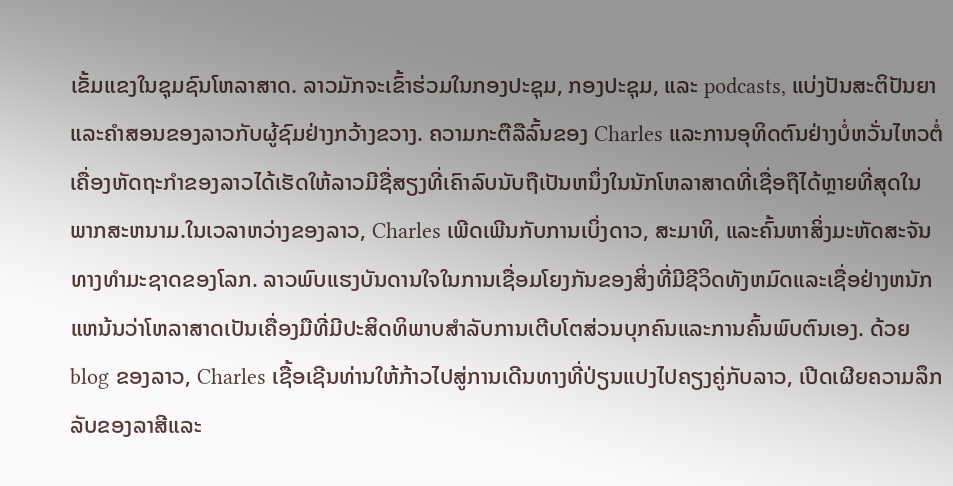ເຂັ້ມແຂງໃນຊຸມຊົນໂຫລາສາດ. ລາວມັກຈະເຂົ້າຮ່ວມໃນກອງປະຊຸມ, ກອງປະຊຸມ, ແລະ podcasts, ແບ່ງປັນສະຕິປັນຍາແລະຄໍາສອນຂອງລາວກັບຜູ້ຊົມຢ່າງກວ້າງຂວາງ. ຄວາມກະຕືລືລົ້ນຂອງ Charles ແລະການອຸທິດຕົນຢ່າງບໍ່ຫວັ່ນໄຫວຕໍ່ເຄື່ອງຫັດຖະກໍາຂອງລາວໄດ້ເຮັດໃຫ້ລາວມີຊື່ສຽງທີ່ເຄົາລົບນັບຖືເປັນຫນຶ່ງໃນນັກໂຫລາສາດທີ່ເຊື່ອຖືໄດ້ຫຼາຍທີ່ສຸດໃນພາກສະຫນາມ.ໃນເວລາຫວ່າງຂອງລາວ, Charles ເພີດເພີນກັບການເບິ່ງດາວ, ສະມາທິ, ແລະຄົ້ນຫາສິ່ງມະຫັດສະຈັນທາງທໍາມະຊາດຂອງໂລກ. ລາວພົບແຮງບັນດານໃຈໃນການເຊື່ອມໂຍງກັນຂອງສິ່ງທີ່ມີຊີວິດທັງຫມົດແລະເຊື່ອຢ່າງຫນັກແຫນ້ນວ່າໂຫລາສາດເປັນເຄື່ອງມືທີ່ມີປະສິດທິພາບສໍາລັບການເຕີບໂຕສ່ວນບຸກຄົນແລະການຄົ້ນພົບຕົນເອງ. ດ້ວຍ blog ຂອງລາວ, Charles ເຊື້ອເຊີນທ່ານໃຫ້ກ້າວໄປສູ່ການເດີນທາງທີ່ປ່ຽນແປງໄປຄຽງຄູ່ກັບລາວ, ເປີດເຜີຍຄວາມລຶກລັບຂອງລາສີແລະ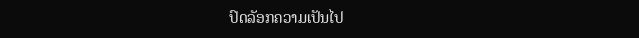ປົດລັອກຄວາມເປັນໄປ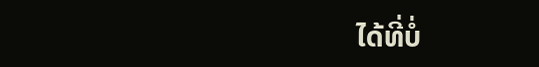ໄດ້ທີ່ບໍ່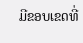ມີຂອບເຂດທີ່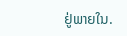ຢູ່ພາຍໃນ.